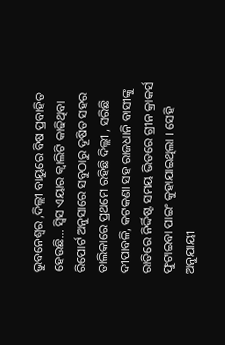ଭୁବନେଶ୍ୱର ,ଦିଲ୍ଲୀ ବାୟୁରେ ବିଷ ପ୍ରବାହିତ ହେଉଛି… ସ୍ୱିସ ଏୟାର କ୍ୱାଲିଟି କାଢିଥିବା ରିପୋର୍ଟ ଅନୁସାରେ ସବୁଠାରୁ ଦୂଷିତ ସହର ତାଲିକାରେ ପ୍ରଥମେ ରହିଛି ଦିଲ୍ଲୀ , ସରିଛି ଦୀପାବଳି, କଟକଣା ସହ ରାଜଧାନି ବାସୀଙ୍କୁ ରାତିରେ ନିର୍ଦ୍ଦିଷ୍ଟ ସମୟ ଭିତରେ ଗ୍ରୀନ କ୍ରାକର୍ସ ଫୁଟାଇବା ପାଇଂ କୁହାଯାଇଥିଲା । ସେହି ଅନୁଯାୟୀ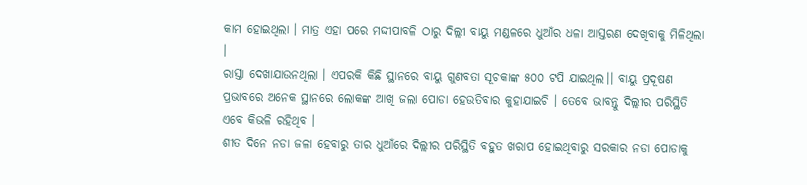କାମ ହୋଇଥିଲା । ମାତ୍ର ଏହା ପରେ ମଦ୍ଦୀପାବଳି ଠାରୁ ଦିଲ୍ଲୀ ବାୟୁ ମଣ୍ଡଳରେ ଧୁଆଁର ଧଳା ଆସ୍ତରଣ ଦେଖିବାକୁ ମିଳିଥିଲା ।
ରାସ୍ତା ଦେଖାଯାଉନଥିଲା । ଏପରକି କିଛି ସ୍ଥାନରେ ବାୟୁ ଗୁଣବତା ସୂଚକାଙ୍କ ୫୦୦ ଟପି ଯାଇଥିଲ।। ବାୟୁ ପ୍ରଦୂଷଣ ପ୍ରଭାବରେ ଅନେକ ସ୍ଥାନରେ ଲୋକଙ୍କ ଆଖି ଜଲା ପୋଡା ହେଉତିବାର କୁହାଯାଇଚି । ତେବେ ଭାବନ୍ତୁ ଦିଲ୍ଲୀର ପରିସ୍ଥିତି ଏବେ କିଭଳି ରହିଥିବ ।
ଶୀତ ଦିନେ ନଡା ଜଳା ହେବାରୁ ତାର ଧୁଆଁରେ ଦିଲ୍ଲୀର ପରିସ୍ଥିତି ବହୁତ ଖରାପ ହୋଇଥିବାରୁ ସରକାର ନଡା ପୋଡାକୁ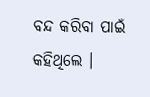ବନ୍ଦ କରିବା ପାଇଁ କହିଥିଲେ ।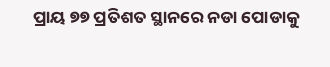ପ୍ରାୟ ୭୭ ପ୍ରତିଶତ ସ୍ଥାନରେ ନଡା ପୋଡାକୁ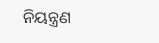ନିୟନ୍ତ୍ରଣ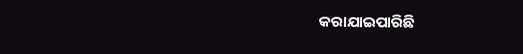କରାଯାଇପାରିଛି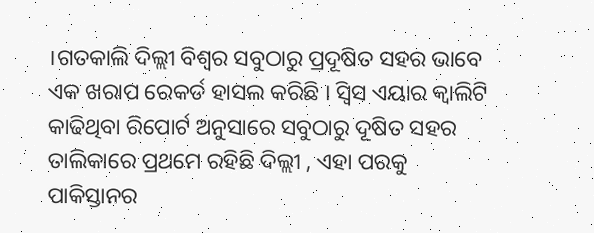।ଗତକାଲି ଦିଲ୍ଲୀ ବିଶ୍ୱର ସବୁଠାରୁ ପ୍ରଦୂଷିତ ସହର ଭାବେ ଏକ ଖରାପ ରେକର୍ଡ ହାସଲ କରିଛି । ସ୍ୱିସ ଏୟାର କ୍ୱାଲିଟି କାଢିଥିବା ରିପୋର୍ଟ ଅନୁସାରେ ସବୁଠାରୁ ଦୂଷିତ ସହର ତାଲିକାରେ ପ୍ରଥମେ ରହିଛି ଦିଲ୍ଲୀ , ଏହା ପରକୁ ପାକିସ୍ତାନର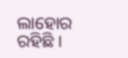ଲାହୋର ରହିଛି ।